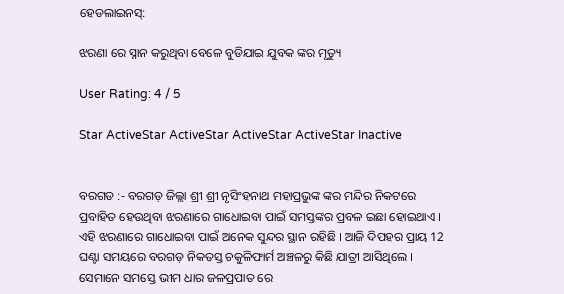ହେଡଲାଇନସ୍:

ଝରଣା ରେ ସ୍ନାନ କରୁଥିବା ବେଳେ ବୁଡିଯାଇ ଯୁବକ ଙ୍କର ମୃତ୍ୟୁ

User Rating: 4 / 5

Star ActiveStar ActiveStar ActiveStar ActiveStar Inactive


ବରଗଡ :- ବରଗଡ଼ ଜିଲ୍ଲା ଶ୍ରୀ ଶ୍ରୀ ନୃସିଂହନାଥ ମହାପ୍ରଭୁଙ୍କ ଙ୍କର ମନ୍ଦିର ନିକଟରେ ପ୍ରବାହିତ ହେଉଥିବା ଝରଣାରେ ଗାଧୋଇବା ପାଇଁ ସମସ୍ତଙ୍କର ପ୍ରବଳ ଇଛା ହୋଇଥାଏ । ଏହି ଝରଣାରେ ଗାଧୋଇବା ପାଇଁ ଅନେକ ସୁନ୍ଦର ସ୍ଥାନ ରହିଛି । ଆଜି ଦିପହର ପ୍ରାୟ 12 ଘଣ୍ଟା ସମୟରେ ବରଗଡ଼ ନିକତସ୍ତ ଚକୁଳିଫାର୍ମ ଅଞ୍ଚଳରୁ କିଛି ଯାତ୍ରୀ ଆସିଥିଲେ । ସେମାନେ ସମସ୍ତେ ଭୀମ ଧାର ଜଳପ୍ରପାତ ରେ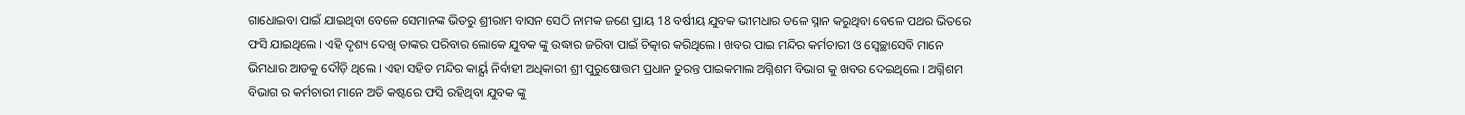ଗାଧୋଇବା ପାଇଁ ଯାଇଥିବା ବେଳେ ସେମାନଙ୍କ ଭିତରୁ ଶ୍ରୀରାମ ବାସନ ସେଠି ନାମକ ଜଣେ ପ୍ରାୟ 18 ବର୍ଷୀୟ ଯୁବକ ଭୀମଧାର ତଳେ ସ୍ନାନ କରୁଥିବା ବେଳେ ପଥର ଭିତରେ ଫସି ଯାଇଥିଲେ । ଏହି ଦୃଶ୍ୟ ଦେଖି ତାଙ୍କର ପରିବାର ଲୋକେ ଯୁବକ ଙ୍କୁ ଉଦ୍ଧାର ଜରିବା ପାଇଁ ଚିତ୍କାର କରିଥିଲେ । ଖବର ପାଇ ମନ୍ଦିର କର୍ମଚାରୀ ଓ ସ୍ବେଚ୍ଛାସେବି ମାନେ ଭିମଧାର ଆଡକୁ ଦୌଡ଼ି ଥିଲେ । ଏହା ସହିତ ମନ୍ଦିର କାର୍ୟ୍ଯ ନିର୍ବାହୀ ଅଧିକାରୀ ଶ୍ରୀ ପୁରୁଷୋତ୍ତମ ପ୍ରଧାନ ତୁରନ୍ତ ପାଇକମାଲ ଅଗ୍ନିଶମ ବିଭାଗ କୁ ଖବର ଦେଇଥିଲେ । ଅଗ୍ନିଶମ ବିଭାଗ ର କର୍ମଚାରୀ ମାନେ ଅତି କଷ୍ଟରେ ଫସି ରହିଥିବା ଯୁବକ ଙ୍କୁ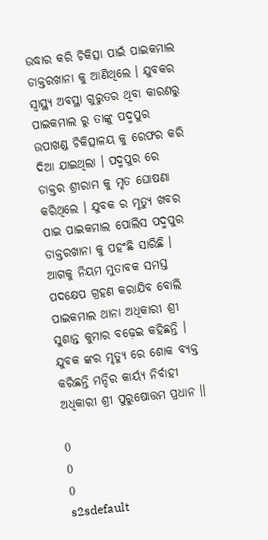ଉଦ୍ଧାର କରି ଚିକିତ୍ସା ପାଇଁ ପାଇକମାଲ ଡାକ୍ତରଖାନା କୁ ଆଣିଥିଲେ । ଯୁବକର ସ୍ୱାସ୍ଥ୍ୟ ଅବସ୍ଥା ଗୁରୁତର ଥିବା କାରଣରୁ ପାଇକମାଲ ରୁ ତାଙ୍କୁ ପଦ୍ମପୁର ଉପାଖଣ୍ଡ ଚିକିତ୍ସାଳୟ କୁ ରେଫର କରି ଦିଆ ଯାଇଥିଲା । ପଦ୍ମପୁର ରେ ଡାକ୍ତର ଶ୍ରୀରାମ କୁ ମୃତ ଘୋଷଣା କରିଥିଲେ । ଯୁବକ ର ମୃତ୍ୟୁ ଖବର ପାଇ ପାଇକମାଲ ପୋଲିସ ପଦ୍ମପୁର ଡାକ୍ତରଖାନା କୁ ପହଂଛି ସାରିଛି । ଆଗକୁ ନିୟମ ମୁତାବକ ସମସ୍ତ ପଦକ୍ଷେପ ଗ୍ରହଣ କରାଯିବ ବୋଲି ପାଇକମାଲ ଥାନା ଅଧିକାରୀ ଶ୍ରୀ ସୁଶାନ୍ତ କୁମାର ବଢ଼େଇ କହିଛନ୍ତି । ଯୁବକ ଙ୍କର ମୃତ୍ୟୁ ରେ ଶୋକ ବ୍ୟକ୍ତ କରିଛନ୍ତି ମନ୍ଦିର କାର୍ୟ୍ଯ ନିର୍ବାହୀ ଅଧିକାରୀ ଶ୍ରୀ ପୁରୁଷୋତ୍ତମ ପ୍ରଧାନ ।।

0
0
0
s2sdefault